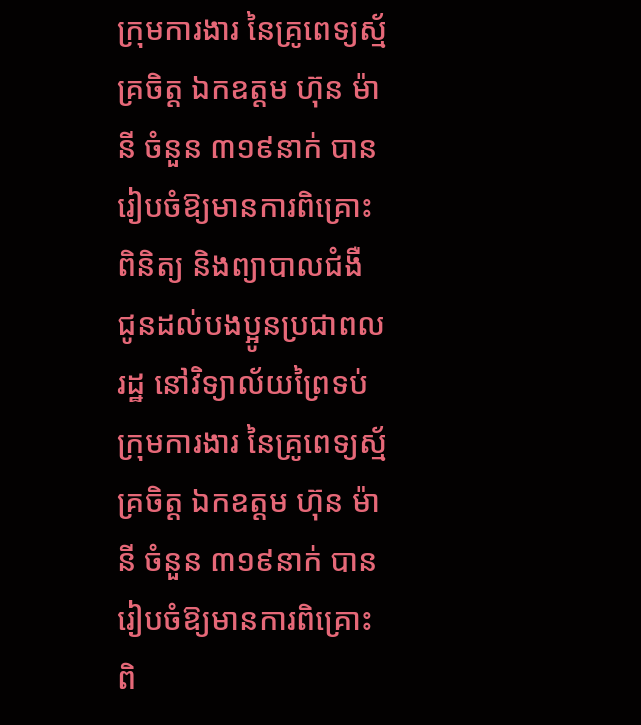ក្រុមការងារ នៃគ្រូពេទ្យស្ម័គ្រចិត្ត ឯកឧត្តម ហ៊ុន ម៉ានី ចំនួន ៣១៩នាក់ បានរៀបចំឱ្យមានការពិគ្រោះ ពិនិត្យ និងព្យាបាលជំងឺ ជូនដល់បងប្អូនប្រជាពលរដ្ឋ នៅវិទ្យាល័យព្រៃទប់
ក្រុមការងារ នៃគ្រូពេទ្យស្ម័គ្រចិត្ត ឯកឧត្តម ហ៊ុន ម៉ានី ចំនួន ៣១៩នាក់ បានរៀបចំឱ្យមានការពិគ្រោះ ពិ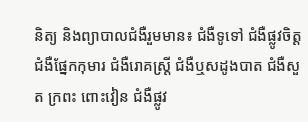និត្យ និងព្យាបាលជំងឺរួមមាន៖ ជំងឺទូទៅ ជំងឺផ្លូវចិត្ត ជំងឺផ្នែកកុមារ ជំងឺរោគស្ត្រី ជំងឺឬសដូងបាត ជំងឺសួត ក្រពះ ពោះវៀន ជំងឺផ្លូវ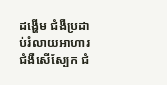ដង្ហើម ជំងឺប្រដាប់រំលាយអាហារ ជំងឺសើស្បែក ជំ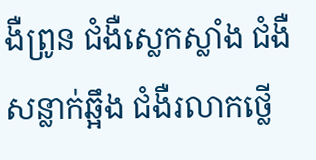ងឺព្រូន ជំងឺស្លេកស្លាំង ជំងឺសន្លាក់ឆ្អឹង ជំងឺរលាកថ្លើ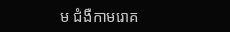ម ជំងឺកាមរោគ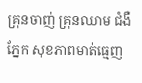គ្រុនចាញ់ គ្រុនឈាម ជំងឺភ្នែក សុខភាពមាត់ធ្មេញ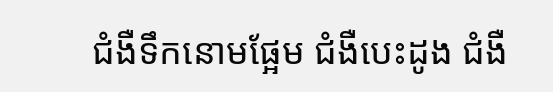ជំងឺទឹកនោមផ្អែម ជំងឺបេះដូង ជំងឺ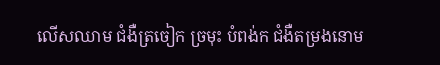លើសឈាម ជំងឺត្រចៀក ច្រមុះ បំពង់ក ជំងឺតម្រងនោម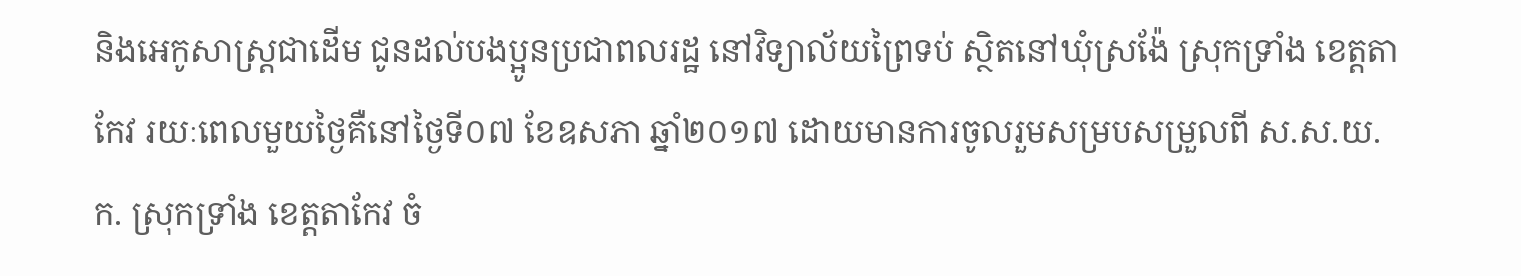និងអេកូសាស្ត្រជាដើម ជូនដល់បងប្អូនប្រជាពលរដ្ឋ នៅវិទ្យាល័យព្រៃទប់ ស្ថិតនៅឃុំស្រង៉ែ ស្រុកទ្រាំង ខេត្តតាកែវ រយៈពេលមួយថ្ងៃគឺនៅថ្ងៃទី០៧ ខែឧសភា ឆ្នាំ២០១៧ ដោយមានការចូលរួមសម្របសម្រួលពី ស.ស.យ.ក. ស្រុកទ្រាំង ខេត្តតាកែវ ចំ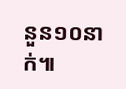នួន១០នាក់៕